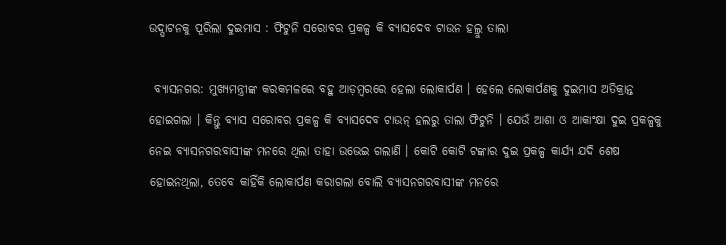ଉଦ୍ଘାଟନକୁ ପୂରିଲା ଦୁଇମାସ : ଫିଟୁନି ସରୋବର ପ୍ରକଳ୍ପ କି ବ୍ୟାସଦେବ ଟାଉନ ହଲ୍ରୁ ତାଲା

 ବ୍ୟାସନଗର: ମୁଖ୍ୟମନ୍ତ୍ରୀଙ୍କ କରକମଳରେ ବହୁ ଆଡ଼ମ୍ବରରେ ହେଲା ଲୋକାର୍ପଣ । ହେଲେ ଲୋକାର୍ପଣକୁ ଦୁଇମାସ ଅତିକ୍ରାନ୍ତ ହୋଇଗଲା । କିନ୍ତୁ ବ୍ୟାସ ସରୋବର ପ୍ରକଳ୍ପ କି ବ୍ୟାସଦେବ ଟାଉନ୍ ହଲରୁ ତାଲା ଫିଟୁନି । ଯେଉଁ ଆଶା ଓ ଆକାଂକ୍ଷା ଦୁଇ ପ୍ରକଳ୍ପକୁ ନେଇ ବ୍ୟାସନଗରବାସୀଙ୍କ ମନରେ ଥିଲା ତାହା ଉଭେଇ ଗଲାଣି । କୋଟି କୋଟି ଟଙ୍କାର ଦୁଇ ପ୍ରକଳ୍ପ କାର୍ଯ୍ୟ ଯଦି ଶେଷ ହୋଇନଥିଲା, ତେବେ କାହିଁକି ଲୋକାର୍ପଣ କରାଗଲା ବୋଲି ବ୍ୟାସନଗରବାସୀଙ୍କ ମନରେ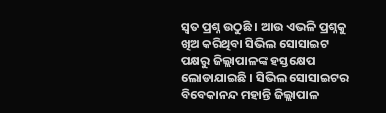ସ୍ୱତ ପ୍ରଶ୍ନ ଉଠୁଛି । ଆଉ ଏଭଳି ପ୍ରଶ୍ନକୁ ଖିଅ କରିଥିବା ସିଭିଲ ସୋସାଇଟ ପକ୍ଷରୁ ଜିଲ୍ଲାପାଳଙ୍କ ହସ୍ତକ୍ଷେପ ଲୋଡାଯାଇଛି । ସିଭିଲ ସୋସାଇଟର ବିବେକାନନ୍ଦ ମହାନ୍ତି ଜିଲ୍ଲାପାଳ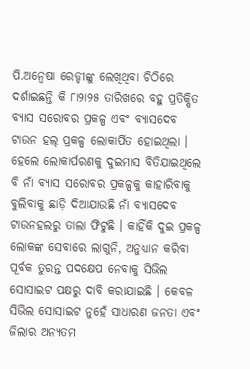ପି.ଅନ୍ୱେଷା ରେଡ୍ଡୀଙ୍କୁ ଲେଖିଥିବା ଚିଠିରେ ଦର୍ଶାଇଛନ୍ତି କି ୮ା୨ା୨୫ ତାରିଖରେ ବହୁ ପ୍ରତିକ୍ଷିତ ବ୍ୟାସ ସରୋବର ପ୍ରକଳ୍ପ ଏବଂ ବ୍ୟାସଦେବ ଟାଉନ ହଲ୍ ପ୍ରକଳ୍ପ ଲୋକାର୍ପିତ ହୋଇଥିଲା । ହେଲେ ଲୋକାର୍ପରଣକୁ ଦୁଇମାସ ବିତିଯାଇଥିଲେ ବି ନାଁ ବ୍ୟାସ ସରୋବର ପ୍ରକଳ୍ପକୁ କାହାରିବାକୁ ବୁଲିବାକୁ ଛାଡ଼ି ଦିଆଯାଉଛି ନାଁ ବ୍ୟାସଦେବ ଟାଉନହଲରୁ ତାଲା ଫିଟୁଛି । କାହିଁକି ଦୁଇ ପ୍ରକଳ୍ପ ଲୋକଙ୍କ ସେବାରେ ଲାଗୁନି, ଅନୁଧ୍ୟାନ କରିବା ପୂର୍ବକ ତୁରନ୍ତ ପଦକ୍ଷେପ ନେବାକୁ ସିଭିଲ ସୋସାଇଟ ପକ୍ଷରୁ ଦାବି କରାଯାଇଛି । କେବଳ ସିଭିଲ ସୋସାଇଟ ନୁହେଁ ସାଧାରଣ ଜନତା ଏବଂ ଜିଲାର ଅନ୍ୟତମ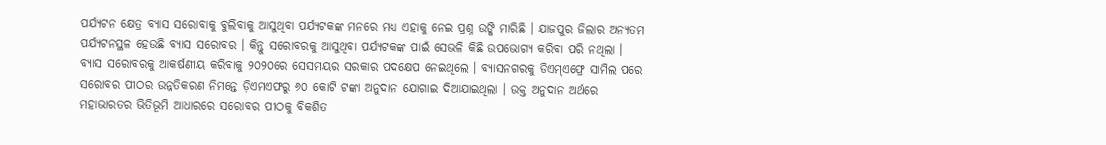ପର୍ଯ୍ୟଟନ କ୍ଷେତ୍ର ବ୍ୟାସ ସରୋବାକୁ ବୁଲିବାକୁ ଆସୁଥିବା ପର୍ଯ୍ୟଟକଙ୍କ ମନରେ ମଧ୍ୟ ଏହାକୁ ନେଇ ପ୍ରଶ୍ନ ଉଙ୍କି ମାରିଛି । ଯାଜପୁର ଜିଲାର ଅନ୍ୟତମ ପର୍ଯ୍ୟଟନସ୍ଥଳ ହେଉଛି ବ୍ୟାସ ସରୋବର । କିନ୍ତୁ ସରୋବରକୁ ଆସୁଥିବା ପର୍ଯ୍ୟଟକଙ୍କ ପାଇଁ ସେଭଳି କିଛି ଉପଭୋଗ୍ୟ କରିବା ପରି ନଥିଲା । ବ୍ୟାସ ସରୋବରକୁ ଆକର୍ଷଣୀୟ କରିବାକୁ ୨୦୨୦ରେ ସେସମୟର ସରକାର ପଦକ୍ଷେପ ନେଇଥିଲେ । ବ୍ୟାସନଗରକୁ ଡିଏମ୍ଏଫ୍ରେ ସାମିଲ ପରେ ସରୋବର ପୀଠର ଉନ୍ନତିକରଣ ନିମନ୍ତେ ଡ଼ିଏମଏଫରୁ ୬୦ କୋଟି ଟଙ୍କା ଅନୁଦାନ ଯୋଗାଇ ଦିଆଯାଇଥିଲା । ଉକ୍ତ ଅନୁଦାନ ଅର୍ଥରେ ମହାଭାରତର ଭିତିଭୂମି ଆଧାରରେ ସରୋବର ପୀଠକୁ ବିକଶିତ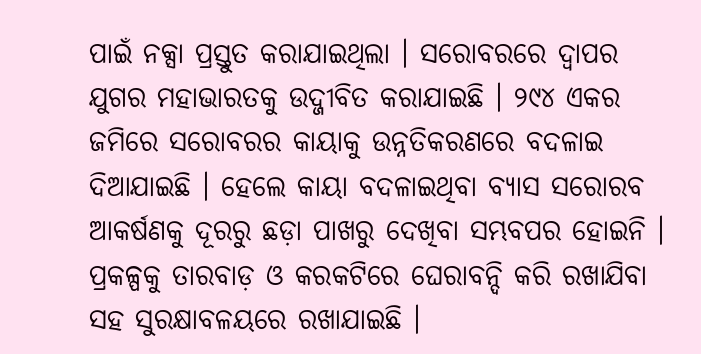ପାଇଁ ନକ୍ସା ପ୍ରସ୍ତୁତ କରାଯାଇଥିଲା । ସରୋବରରେ ଦ୍ୱାପର ଯୁଗର ମହାଭାରତକୁ ଉଦ୍ଜୀବିତ କରାଯାଇଛି । ୨୯୪ ଏକର ଜମିରେ ସରୋବରର କାୟାକୁ ଉନ୍ନତିକରଣରେ ବଦଳାଇ ଦିଆଯାଇଛି । ହେଲେ କାୟା ବଦଳାଇଥିବା ବ୍ୟାସ ସରୋରବ ଆକର୍ଷଣକୁ ଦୂରରୁ ଛଡ଼ା ପାଖରୁ ଦେଖିବା ସମ୍ଭବପର ହୋଇନି । ପ୍ରକଳ୍ପକୁ ତାରବାଡ଼ ଓ କରକଟିରେ ଘେରାବନ୍ଦି କରି ରଖାଯିବା ସହ ସୁରକ୍ଷାବଳୟରେ ରଖାଯାଇଛି ।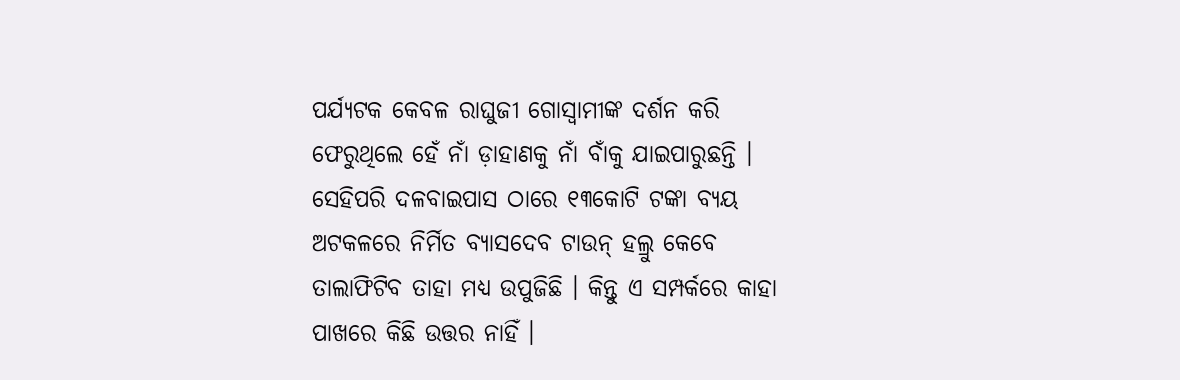ପର୍ଯ୍ୟଟକ କେବଳ ରାଘୁଜୀ ଗୋସ୍ୱାମୀଙ୍କ ଦର୍ଶନ କରି ଫେରୁଥିଲେ ହେଁ ନାଁ ଡ଼ାହାଣକୁ ନାଁ ବାଁକୁ ଯାଇପାରୁଛନ୍ତି । ସେହିପରି ଦଳବାଇପାସ ଠାରେ ୧୩କୋଟି ଟଙ୍କା ବ୍ୟୟ ଅଟକଳରେ ନିର୍ମିତ ବ୍ୟାସଦେବ ଟାଉନ୍ ହଲ୍ରୁ କେବେ ତାଲାଫିଟିବ ତାହା ମଧ୍ୟ ଉପୁଜିଛି । କିନ୍ତୁ ଏ ସମ୍ପର୍କରେ କାହା ପାଖରେ କିଛି ଉତ୍ତର ନାହିଁ ।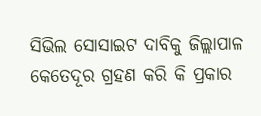ସିଭିଲ ସୋସାଇଟ ଦାବିକୁ ଜିଲ୍ଲାପାଳ କେତେଦୂର ଗ୍ରହଣ କରି କି ପ୍ରକାର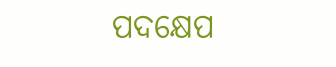ପଦକ୍ଷେପ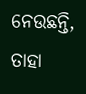ନେଉଛନ୍ତି, ତାହା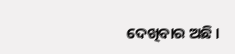ଦେଖିବାର ଅଛି ।